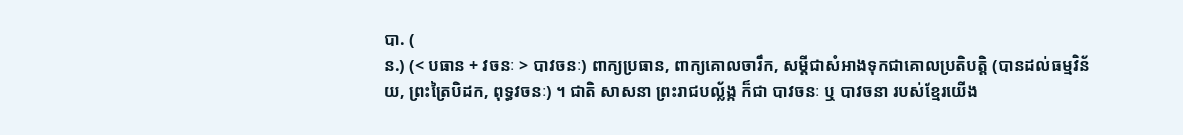បា. (
ន.) (< បធាន + វចនៈ > បាវចនៈ) ពាក្យប្រធាន, ពាក្យគោលចារឹក, សម្ដីជាសំអាងទុកជាគោលប្រតិបត្តិ (បានដល់ធម្មវិន័យ, ព្រះត្រៃបិដក, ពុទ្ធវចនៈ) ។ ជាតិ សាសនា ព្រះរាជបល្ល័ង្ក ក៏ជា បាវចនៈ ឬ បាវចនា របស់ខ្មែរយើង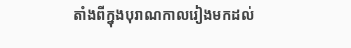តាំងពីក្នុងបុរាណកាលរៀងមកដល់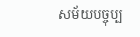សម័យបច្ចុប្ប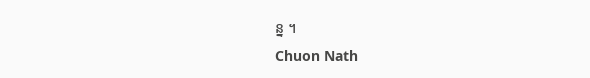ន្ន ។
Chuon Nath